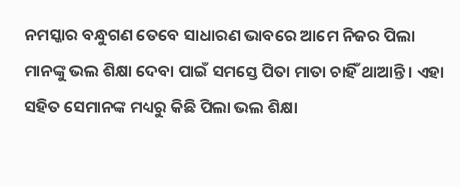ନମସ୍କାର ବନ୍ଧୁଗଣ ତେବେ ସାଧାରଣ ଭାବରେ ଆମେ ନିଜର ପିଲା ମାନଙ୍କୁ ଭଲ ଶିକ୍ଷା ଦେବା ପାଇଁ ସମସ୍ତେ ପିତା ମାତା ଚାହିଁ ଥାଆନ୍ତି । ଏହା ସହିତ ସେମାନଙ୍କ ମଧ୍ୟରୁ କିଛି ପିଲା ଭଲ ଶିକ୍ଷା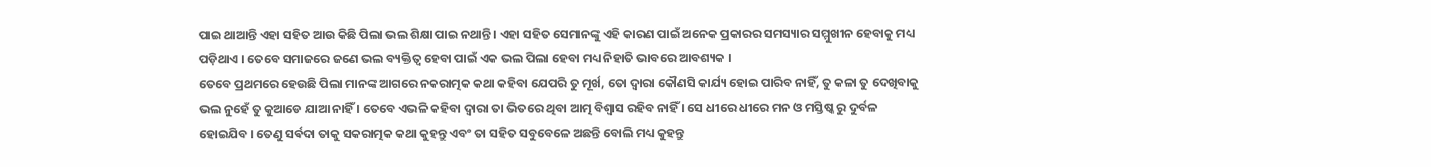ପାଇ ଥାଆନ୍ତି ଏହା ସହିତ ଆଉ କିଛି ପିଲା ଭଲ ଶିକ୍ଷା ପାଇ ନଥାନ୍ତି । ଏହା ସହିତ ସେମାନଙ୍କୁ ଏହି କାରଣ ପାଇଁ ଅନେକ ପ୍ରକାରର ସମସ୍ୟାର ସମ୍ମୁଖୀନ ହେବାକୁ ମଧ୍ୟ ପଡ଼ିଥାଏ । ତେବେ ସମାଜରେ ଜଣେ ଭଲ ବ୍ୟକ୍ତିତ୍ଵ ହେବା ପାଇଁ ଏକ ଭଲ ପିଲା ହେବା ମଧ୍ୟ ନିହାତି ଭାବରେ ଆବଶ୍ୟକ ।
ତେବେ ପ୍ରଥମରେ ହେଉଛି ପିଲା ମାନଙ୍କ ଆଗରେ ନକରାତ୍ମକ କଥା କହିବା ଯେପରି ତୁ ମୂର୍ଖ, ତୋ ଦ୍ୱାରା କୌଣସି କାର୍ଯ୍ୟ ହୋଇ ପାରିବ ନାହିଁ, ତୁ କଳା ତୁ ଦେଖିବାକୁ ଭଲ ନୁହେଁ ତୁ କୁଆଡେ ଯାଆ ନାହିଁ । ତେବେ ଏଭଳି କହିବା ଦ୍ୱାରା ତା ଭିତରେ ଥିବା ଆତ୍ମ ବିଶ୍ୱାସ ରହିବ ନାହିଁ । ସେ ଧୀରେ ଧୀରେ ମନ ଓ ମସ୍ତିଷ୍କ ରୁ ଦୁର୍ବଳ ହୋଇଯିବ । ତେଣୁ ସର୍ଵଦା ତାକୁ ସକରାତ୍ମକ କଥା କୁହନ୍ତୁ ଏବଂ ତା ସହିତ ସବୁବେଳେ ଅଛନ୍ତି ବୋଲି ମଧ୍ୟ କୁହନ୍ତୁ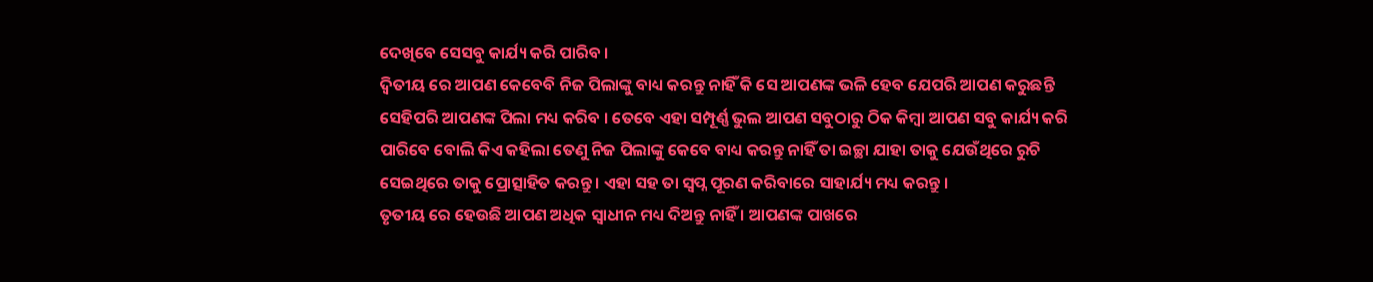ଦେଖିବେ ସେସବୁ କାର୍ଯ୍ୟ କରି ପାରିବ ।
ଦ୍ଵିତୀୟ ରେ ଆପଣ କେବେବି ନିଜ ପିଲାଙ୍କୁ ବାଧ୍ୟ କରନ୍ତୁ ନାହିଁ କି ସେ ଆପଣଙ୍କ ଭଳି ହେବ ଯେପରି ଆପଣ କରୁଛନ୍ତି ସେହିପରି ଆପଣଙ୍କ ପିଲା ମଧ୍ୟ କରିବ । ତେବେ ଏହା ସମ୍ପୂର୍ଣ୍ଣ ଭୁଲ ଆପଣ ସବୁଠାରୁ ଠିକ କିମ୍ବା ଆପଣ ସବୁ କାର୍ଯ୍ୟ କରି ପାରିବେ ବୋଲି କିଏ କହିଲା ତେଣୁ ନିଜ ପିଲାଙ୍କୁ କେବେ ବାଧ୍ୟ କରନ୍ତୁ ନାହିଁ ତା ଇଚ୍ଛା ଯାହା ତାକୁ ଯେଉଁଥିରେ ରୁଚି ସେଇଥିରେ ତାକୁ ପ୍ରୋତ୍ସାହିତ କରନ୍ତୁ । ଏହା ସହ ତା ସ୍ୱପ୍ନ ପୂରଣ କରିବାରେ ସାହାର୍ଯ୍ୟ ମଧ୍ୟ କରନ୍ତୁ ।
ତୃତୀୟ ରେ ହେଉଛି ଆପଣ ଅଧିକ ସ୍ୱାଧୀନ ମଧ୍ୟ ଦିଅନ୍ତୁ ନାହିଁ । ଆପଣଙ୍କ ପାଖରେ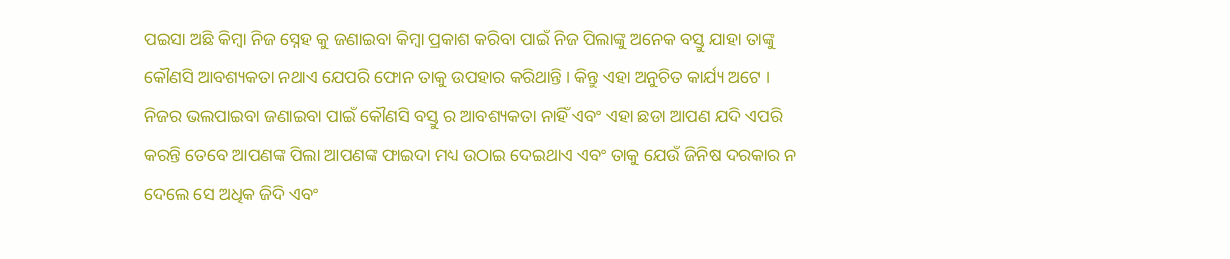ପଇସା ଅଛି କିମ୍ବା ନିଜ ସ୍ନେହ କୁ ଜଣାଇବା କିମ୍ବା ପ୍ରକାଶ କରିବା ପାଇଁ ନିଜ ପିଲାଙ୍କୁ ଅନେକ ବସ୍ତୁ ଯାହା ତାଙ୍କୁ କୌଣସି ଆବଶ୍ୟକତା ନଥାଏ ଯେପରି ଫୋନ ତାକୁ ଉପହାର କରିଥାନ୍ତି । କିନ୍ତୁ ଏହା ଅନୁଚିତ କାର୍ଯ୍ୟ ଅଟେ ।
ନିଜର ଭଲପାଇବା ଜଣାଇବା ପାଇଁ କୌଣସି ବସ୍ତୁ ର ଆବଶ୍ୟକତା ନାହିଁ ଏବଂ ଏହା ଛଡା ଆପଣ ଯଦି ଏପରି କରନ୍ତି ତେବେ ଆପଣଙ୍କ ପିଲା ଆପଣଙ୍କ ଫାଇଦା ମଧ୍ୟ ଉଠାଇ ଦେଇଥାଏ ଏବଂ ତାକୁ ଯେଉଁ ଜିନିଷ ଦରକାର ନ ଦେଲେ ସେ ଅଧିକ ଜିଦି ଏବଂ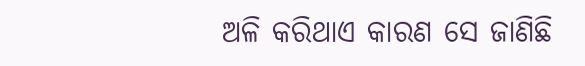ଅଳି କରିଥାଏ କାରଣ ସେ ଜାଣିଛି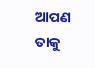ଆପଣ ତାକୁ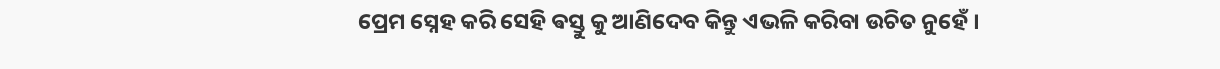ପ୍ରେମ ସ୍ନେହ କରି ସେହି ଵସ୍ତୁ କୁ ଆଣିଦେବ କିନ୍ତୁ ଏଭଳି କରିବା ଉଚିତ ନୁହେଁ ।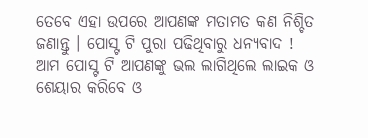ତେବେ ଏହା ଉପରେ ଆପଣଙ୍କ ମତାମତ କଣ ନିଶ୍ଚିତ ଜଣାନ୍ତୁ । ପୋସ୍ଟ ଟି ପୁରା ପଢିଥିବାରୁ ଧନ୍ୟବାଦ ! ଆମ ପୋସ୍ଟ ଟି ଆପଣଙ୍କୁ ଭଲ ଲାଗିଥିଲେ ଲାଇକ ଓ ଶେୟାର କରିବେ ଓ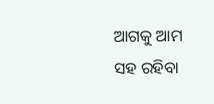ଆଗକୁ ଆମ ସହ ରହିବା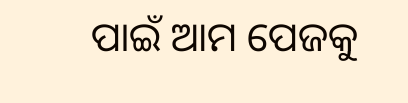ପାଇଁ ଆମ ପେଜକୁ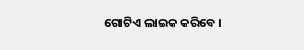ଗୋଟିଏ ଲାଇକ କରିବେ ।